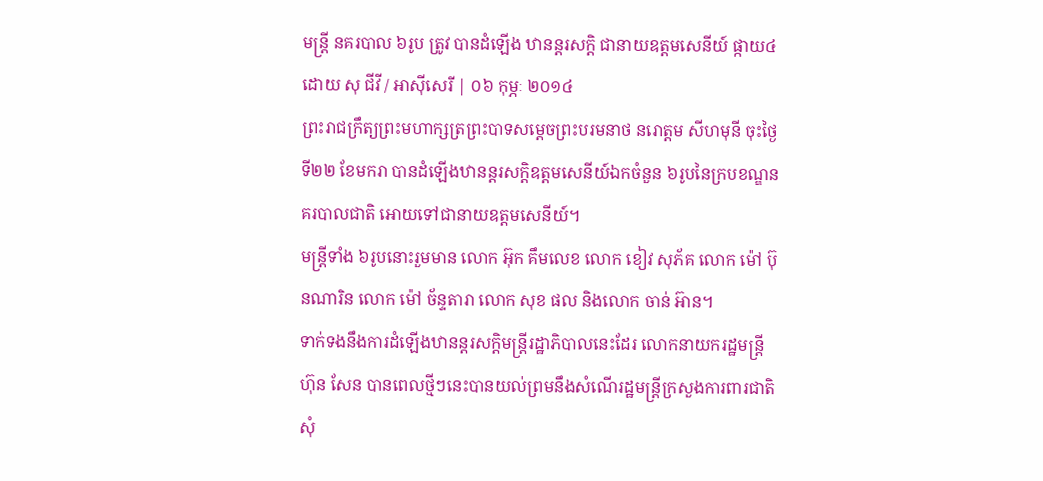មន្ត្រី នគរបាល ៦រូប ត្រូវ បានដំឡើង ឋានន្តរសក្ដិ ជានាយឧត្ដមសេនីយ៍ ផ្កាយ៤
ដោយ សុ ជីវី / អាស៊ីសេរី | ០៦ កុម្ភៈ ២០១៤
ព្រះរាជក្រឹត្យព្រះមហាក្សត្រព្រះបាទសម្ដេចព្រះបរមនាថ នរោត្តម សីហមុនី ចុះថ្ងៃទី២២ ខែមករា បានដំឡើងឋានន្តរសក្ដិឧត្ដមសេនីយ៍ឯកចំនួន ៦រូបនៃក្របខណ្ឌនគរបាលជាតិ អោយទៅជានាយឧត្ដមសេនីយ៍។
មន្ត្រីទាំង ៦រូបនោះរួមមាន លោក អ៊ុក គឹមលេខ លោក ខៀវ សុភ័គ លោក ម៉ៅ ប៊ុនណារិន លោក ម៉ៅ ច័ន្ទតារា លោក សុខ ផល និងលោក ចាន់ អ៊ាន។
ទាក់ទងនឹងការដំឡើងឋានន្តរសក្ដិមន្ត្រីរដ្ឋាភិបាលនេះដែរ លោកនាយករដ្ឋមន្ត្រី ហ៊ុន សែន បានពេលថ្មីៗនេះបានយល់ព្រមនឹងសំណើរដ្ឋមន្ត្រីក្រសួងការពារជាតិ សុំ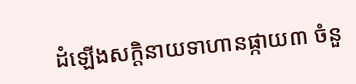ដំឡើងសក្ដិនាយទាហានផ្កាយ៣ ចំនួ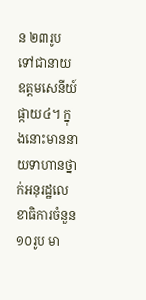ន ២៣រូប ទៅជានាយឧត្តមសេនីយ៍ផ្កាយ៤។ ក្នុងនោះមាននាយទាហានថ្នាក់អនុរដ្ឋលេខាធិការចំនួន ១០រូប មា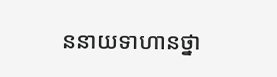ននាយទាហានថ្នា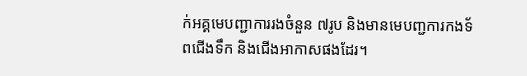ក់អគ្គមេបញ្ជាការរងចំនួន ៧រូប និងមានមេបញ្ជការកងទ័ពជើងទឹក និងជើងអាកាសផងដែរ។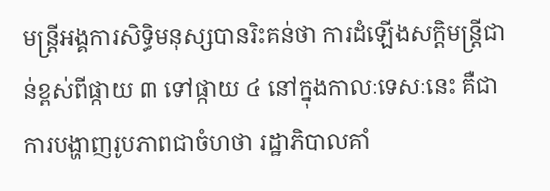មន្ត្រីអង្គការសិទ្ធិមនុស្សបានរិះគន់ថា ការដំឡើងសក្ដិមន្ត្រីជាន់ខ្ពស់ពីផ្កាយ ៣ ទៅផ្កាយ ៤ នៅក្នុងកាលៈទេសៈនេះ គឺជាការបង្ហាញរូបភាពជាចំហថា រដ្ឋាភិបាលគាំ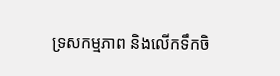ទ្រសកម្មភាព និងលើកទឹកចិ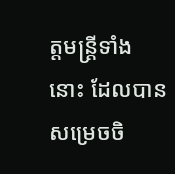ត្តមន្ត្រីទាំងនោះ ដែលបានសម្រេចចិ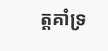ត្តគាំទ្រ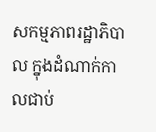សកម្មភាពរដ្ឋាភិបាល ក្នុងដំណាក់កាលជាប់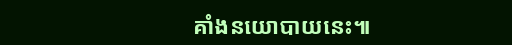គាំងនយោបាយនេះ៕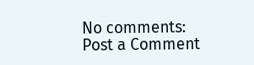No comments:
Post a Comment